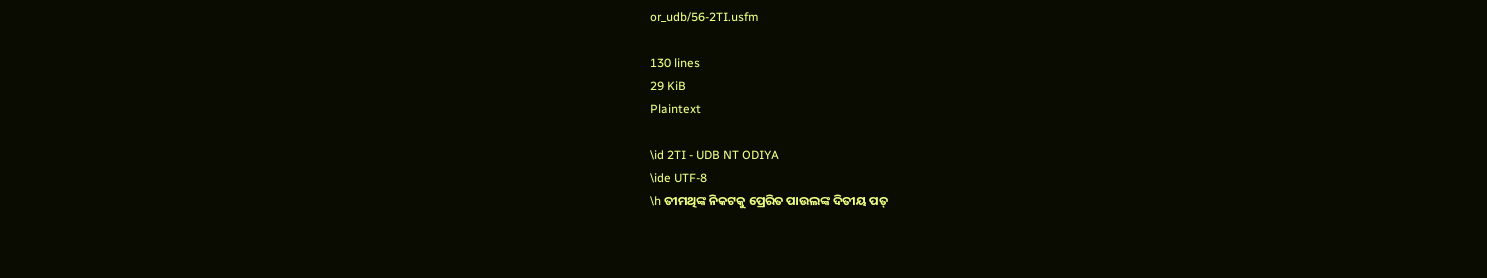or_udb/56-2TI.usfm

130 lines
29 KiB
Plaintext

\id 2TI - UDB NT ODIYA
\ide UTF-8
\h ତୀମଥିଙ୍କ ନିକଟକୁ ପ୍ରେରିତ ପାଉଲଙ୍କ ଦିତୀୟ ପତ୍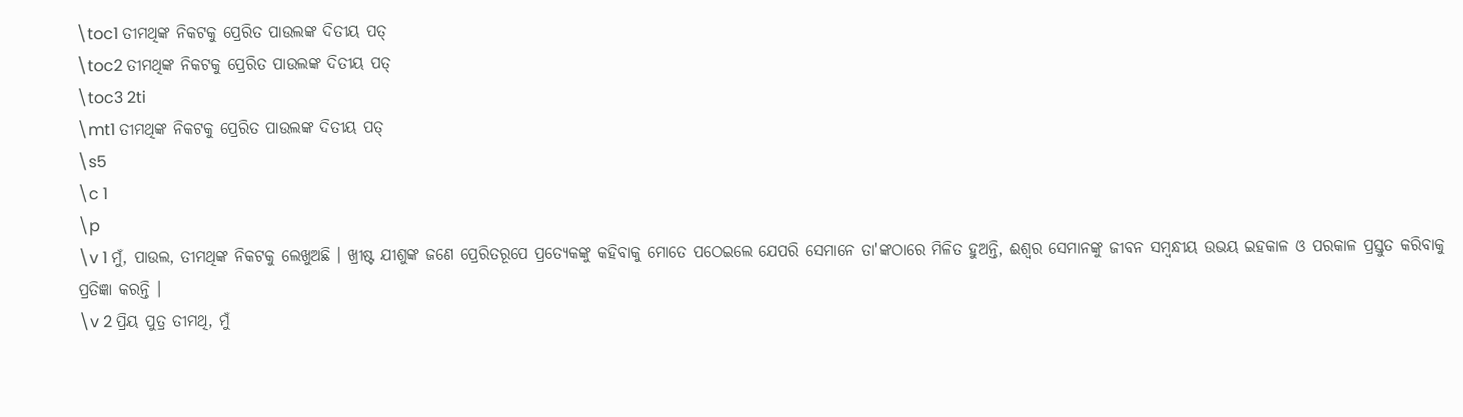\toc1 ତୀମଥିଙ୍କ ନିକଟକୁ ପ୍ରେରିତ ପାଉଲଙ୍କ ଦିତୀୟ ପତ୍
\toc2 ତୀମଥିଙ୍କ ନିକଟକୁ ପ୍ରେରିତ ପାଉଲଙ୍କ ଦିତୀୟ ପତ୍
\toc3 2ti
\mt1 ତୀମଥିଙ୍କ ନିକଟକୁ ପ୍ରେରିତ ପାଉଲଙ୍କ ଦିତୀୟ ପତ୍
\s5
\c 1
\p
\v 1 ମୁଁ, ପାଉଲ, ତୀମଥିଙ୍କ ନିକଟକୁ ଲେଖୁଅଛି । ଖ୍ରୀଷ୍ଟ ଯୀଶୁଙ୍କ ଜଣେ ପ୍ରେରିତରୂପେ ପ୍ରତ୍ୟେକଙ୍କୁ କହିବାକୁ ମୋତେ ପଠେଇଲେ ଯେପରି ସେମାନେ ତା'ଙ୍କଠାରେ ମିଳିତ ହୁଅନ୍ତି, ଈଶ୍ୱର ସେମାନଙ୍କୁ ଜୀବନ ସମ୍ବନ୍ଧୀୟ ଉଭୟ ଇହକାଳ ଓ ପରକାଳ ପ୍ରସ୍ତୁତ କରିବାକୁ ପ୍ରତିଜ୍ଞା କରନ୍ତି ।
\v 2 ପ୍ରିୟ ପୁତ୍ର ତୀମଥି, ମୁଁ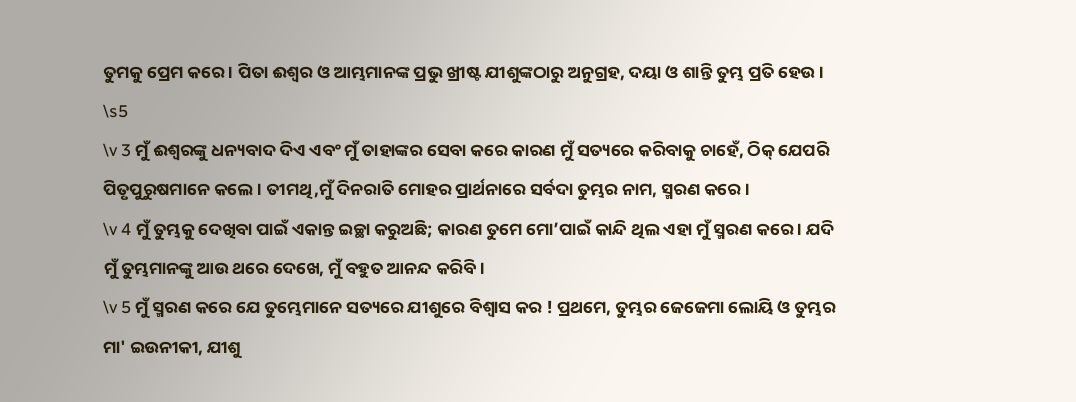ତୁମକୁ ପ୍ରେମ କରେ । ପିତା ଈଶ୍ୱର ଓ ଆମ୍ଭମାନଙ୍କ ପ୍ରଭୁ ଖ୍ରୀଷ୍ଟ ଯୀଶୁଙ୍କଠାରୁ ଅନୁଗ୍ରହ, ଦୟା ଓ ଶାନ୍ତି ତୁମ୍ଭ ପ୍ରତି ହେଉ ।
\s5
\v 3 ମୁଁ ଈଶ୍ୱରଙ୍କୁ ଧନ୍ୟବାଦ ଦିଏ ଏବଂ ମୁଁ ତାହାଙ୍କର ସେବା କରେ କାରଣ ମୁଁ ସତ୍ୟରେ କରିବାକୁ ଚାହେଁ, ଠିକ୍ ଯେପରି ପିତୃପୁରୁଷମାନେ କଲେ । ତୀମଥି,ମୁଁ ଦିନରାତି ମୋହର ପ୍ରାର୍ଥନାରେ ସର୍ବଦା ତୁମ୍ଭର ନାମ, ସ୍ମରଣ କରେ ।
\v 4 ମୁଁ ତୁମ୍ଭକୁ ଦେଖିବା ପାଇଁ ଏକାନ୍ତ ଇଚ୍ଛା କରୁଅଛି; କାରଣ ତୁମେ ମୋ’ପାଇଁ କାନ୍ଦି ଥିଲ ଏହା ମୁଁ ସ୍ମରଣ କରେ । ଯଦି ମୁଁ ତୁମ୍ଭମାନଙ୍କୁ ଆଉ ଥରେ ଦେଖେ, ମୁଁ ବହୁତ ଆନନ୍ଦ କରିବି ।
\v 5 ମୁଁ ସ୍ମରଣ କରେ ଯେ ତୁମ୍ଭେମାନେ ସତ୍ୟରେ ଯୀଶୁରେ ବିଶ୍ୱାସ କର ! ପ୍ରଥମେ, ତୁମ୍ଭର ଜେଜେମା ଲୋୟି ଓ ତୁମ୍ଭର ମା' ଇଉନୀକୀ, ଯୀଶୁ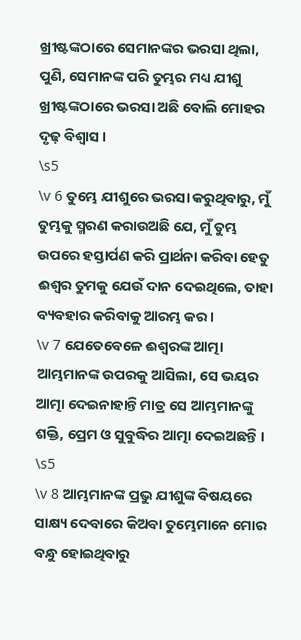ଖ୍ରୀଷ୍ଟଙ୍କଠାରେ ସେମାନଙ୍କର ଭରସା ଥିଲା, ପୁଣି, ସେମାନଙ୍କ ପରି ତୁମ୍ଭର ମଧ୍ୟ ଯୀଶୁ ଖ୍ରୀଷ୍ଟଙ୍କଠାରେ ଭରସା ଅଛି ବୋଲି ମୋହର ଦୃଢ଼ ବିଶ୍ୱାସ ।
\s5
\v 6 ତୁମ୍ଭେ ଯୀଶୁରେ ଭରସା କରୁଥିବାରୁ, ମୁଁ ତୁମ୍ଭକୁ ସ୍ମରଣ କରାଉଅଛି ଯେ, ମୁଁ ତୁମ୍ଭ ଉପରେ ହସ୍ତାର୍ପଣ କରି ପ୍ରାର୍ଥନା କରିବା ହେତୁ ଈଶ୍ୱର ତୁମକୁ ଯେଉଁ ଦାନ ଦେଇଥିଲେ, ତାହା ବ୍ୟବହାର କରିବାକୁ ଆରମ୍ଭ କର ।
\v 7 ଯେତେବେଳେ ଈଶ୍ୱରଙ୍କ ଆତ୍ମା ଆମ୍ଭମାନଙ୍କ ଉପରକୁ ଆସିଲା, ସେ ଭୟର ଆତ୍ମା ଦେଇନାହାନ୍ତି ମାତ୍ର ସେ ଆମ୍ଭମାନଙ୍କୁ ଶକ୍ତି, ପ୍ରେମ ଓ ସୁବୁଦ୍ଧିର ଆତ୍ମା ଦେଇଅଛନ୍ତି ।
\s5
\v 8 ଆମ୍ଭମାନଙ୍କ ପ୍ରଭୁ ଯୀଶୁଙ୍କ ବିଷୟରେ ସାକ୍ଷ୍ୟ ଦେବାରେ କିଅବା ତୁମ୍ଭେମାନେ ମୋର ବନ୍ଧୁ ହୋଇଥିବାରୁ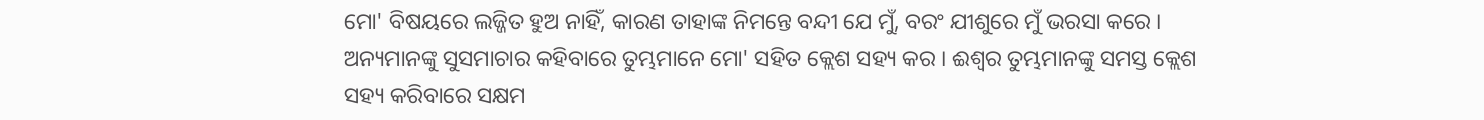ମୋ' ବିଷୟରେ ଲଜ୍ଜିତ ହୁଅ ନାହିଁ, କାରଣ ତାହାଙ୍କ ନିମନ୍ତେ ବନ୍ଦୀ ଯେ ମୁଁ, ବରଂ ଯୀଶୁରେ ମୁଁ ଭରସା କରେ । ଅନ୍ୟମାନଙ୍କୁ ସୁସମାଚାର କହିବାରେ ତୁମ୍ଭମାନେ ମୋ' ସହିତ କ୍ଲେଶ ସହ୍ୟ କର । ଈଶ୍ୱର ତୁମ୍ଭମାନଙ୍କୁ ସମସ୍ତ କ୍ଲେଶ ସହ୍ୟ କରିବାରେ ସକ୍ଷମ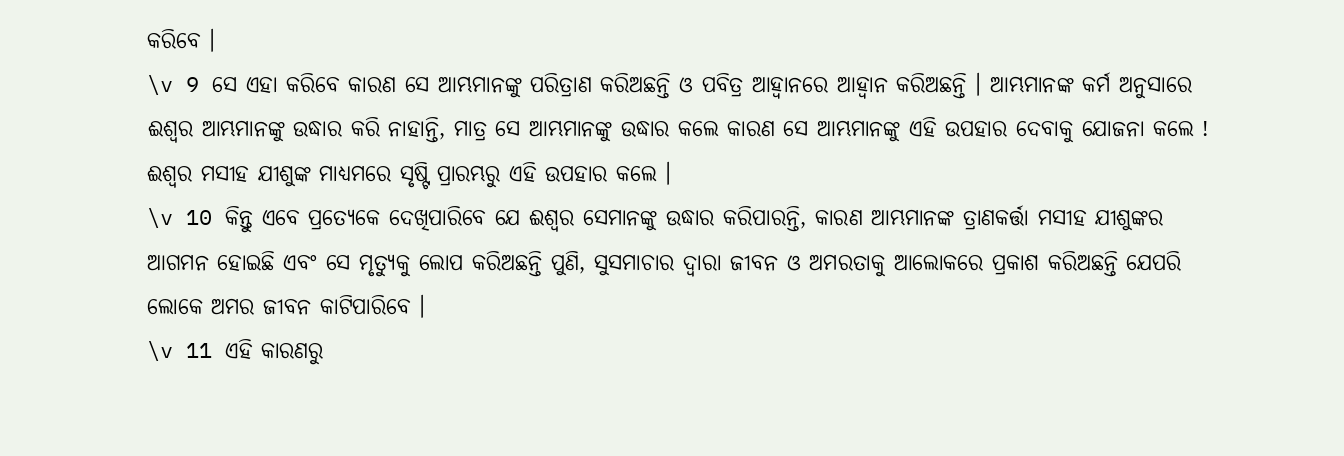କରିବେ ।
\v 9 ସେ ଏହା କରିବେ କାରଣ ସେ ଆମ୍ଭମାନଙ୍କୁ ପରିତ୍ରାଣ କରିଅଛନ୍ତି ଓ ପବିତ୍ର ଆହ୍ୱାନରେ ଆହ୍ୱାନ କରିଅଛନ୍ତି । ଆମ୍ଭମାନଙ୍କ କର୍ମ ଅନୁସାରେ ଈଶ୍ୱର ଆମ୍ଭମାନଙ୍କୁ ଉଦ୍ଧାର କରି ନାହାନ୍ତି, ମାତ୍ର ସେ ଆମ୍ଭମାନଙ୍କୁ ଉଦ୍ଧାର କଲେ କାରଣ ସେ ଆମ୍ଭମାନଙ୍କୁ ଏହି ଉପହାର ଦେବାକୁ ଯୋଜନା କଲେ ! ଈଶ୍ୱର ମସୀହ ଯୀଶୁଙ୍କ ମାଧ୍ୟମରେ ସୃଷ୍ଟି ପ୍ରାରମ୍ଭରୁ ଏହି ଉପହାର କଲେ ।
\v 10 କିନ୍ତୁ ଏବେ ପ୍ରତ୍ୟେକେ ଦେଖିପାରିବେ ଯେ ଈଶ୍ୱର ସେମାନଙ୍କୁ ଉଦ୍ଧାର କରିପାରନ୍ତି, କାରଣ ଆମ୍ଭମାନଙ୍କ ତ୍ରାଣକର୍ତ୍ତା ମସୀହ ଯୀଶୁଙ୍କର ଆଗମନ ହୋଇଛି ଏବଂ ସେ ମୃତ୍ୟୁକୁ ଲୋପ କରିଅଛନ୍ତି ପୁଣି, ସୁସମାଚାର ଦ୍ୱାରା ଜୀବନ ଓ ଅମରତାକୁ ଆଲୋକରେ ପ୍ରକାଶ କରିଅଛନ୍ତି ଯେପରି ଲୋକେ ଅମର ଜୀବନ କାଟିପାରିବେ ।
\v 11 ଏହି କାରଣରୁ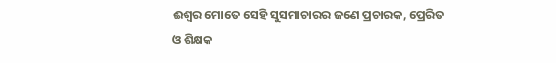ଈଶ୍ୱର ମୋତେ ସେହି ସୁସମାଚାରର ଜଣେ ପ୍ରଚାରକ, ପ୍ରେରିତ ଓ ଶିକ୍ଷକ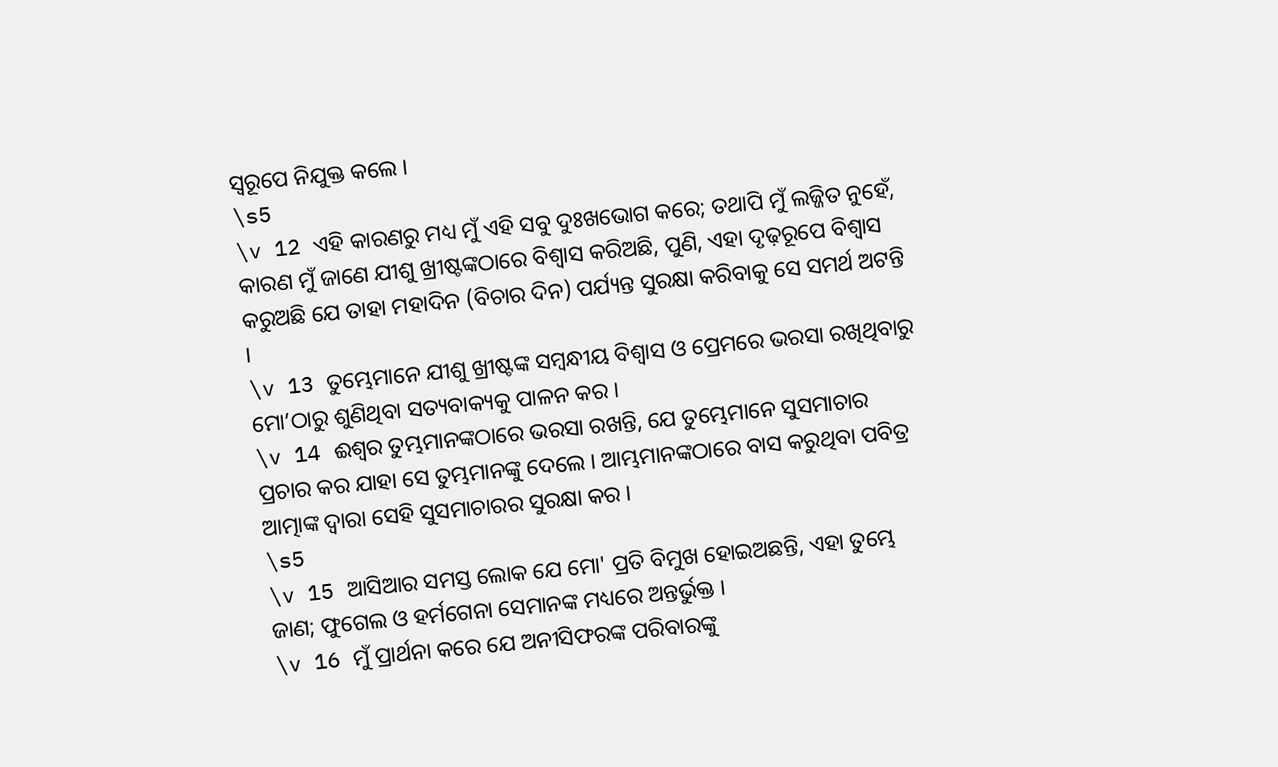ସ୍ୱରୂପେ ନିଯୁକ୍ତ କଲେ ।
\s5
\v 12 ଏହି କାରଣରୁ ମଧ୍ୟ ମୁଁ ଏହି ସବୁ ଦୁଃଖଭୋଗ କରେ; ତଥାପି ମୁଁ ଲଜ୍ଜିତ ନୁହେଁ, କାରଣ ମୁଁ ଜାଣେ ଯୀଶୁ ଖ୍ରୀଷ୍ଟଙ୍କଠାରେ ବିଶ୍ୱାସ କରିଅଛି, ପୁଣି, ଏହା ଦୃଢ଼ରୂପେ ବିଶ୍ୱାସ କରୁଅଛି ଯେ ତାହା ମହାଦିନ (ବିଚାର ଦିନ) ପର୍ଯ୍ୟନ୍ତ ସୁରକ୍ଷା କରିବାକୁ ସେ ସମର୍ଥ ଅଟନ୍ତି ।
\v 13 ତୁମ୍ଭେମାନେ ଯୀଶୁ ଖ୍ରୀଷ୍ଟଙ୍କ ସମ୍ବନ୍ଧୀୟ ବିଶ୍ୱାସ ଓ ପ୍ରେମରେ ଭରସା ରଖିଥିବାରୁ ମୋ’ଠାରୁ ଶୁଣିଥିବା ସତ୍ୟବାକ୍ୟକୁ ପାଳନ କର ।
\v 14 ଈଶ୍ୱର ତୁମ୍ଭମାନଙ୍କଠାରେ ଭରସା ରଖନ୍ତି, ଯେ ତୁମ୍ଭେମାନେ ସୁସମାଚାର ପ୍ରଚାର କର ଯାହା ସେ ତୁମ୍ଭମାନଙ୍କୁ ଦେଲେ । ଆମ୍ଭମାନଙ୍କଠାରେ ବାସ କରୁଥିବା ପବିତ୍ର ଆତ୍ମାଙ୍କ ଦ୍ୱାରା ସେହି ସୁସମାଚାରର ସୁରକ୍ଷା କର ।
\s5
\v 15 ଆସିଆର ସମସ୍ତ ଲୋକ ଯେ ମୋ' ପ୍ରତି ବିମୁଖ ହୋଇଅଛନ୍ତି, ଏହା ତୁମ୍ଭେ ଜାଣ; ଫୁଗେଲ ଓ ହର୍ମଗେନା ସେମାନଙ୍କ ମଧ୍ୟରେ ଅନ୍ତର୍ଭୁକ୍ତ ।
\v 16 ମୁଁ ପ୍ରାର୍ଥନା କରେ ଯେ ଅନୀସିଫରଙ୍କ ପରିବାରଙ୍କୁ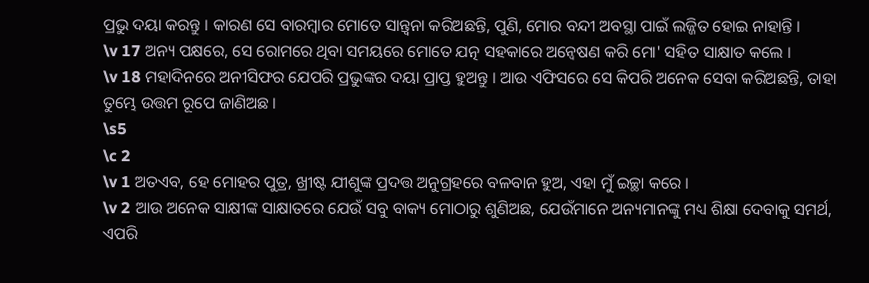ପ୍ରଭୁ ଦୟା କରନ୍ତୁ । କାରଣ ସେ ବାରମ୍ବାର ମୋତେ ସାନ୍ତ୍ୱନା କରିଅଛନ୍ତି, ପୁଣି, ମୋର ବନ୍ଦୀ ଅବସ୍ଥା ପାଇଁ ଲଜ୍ଜିତ ହୋଇ ନାହାନ୍ତି ।
\v 17 ଅନ୍ୟ ପକ୍ଷରେ, ସେ ରୋମରେ ଥିବା ସମୟରେ ମୋତେ ଯତ୍ନ ସହକାରେ ଅନ୍ୱେଷଣ କରି ମୋ' ସହିତ ସାକ୍ଷାତ କଲେ ।
\v 18 ମହାଦିନରେ ଅନୀସିଫର ଯେପରି ପ୍ରଭୁଙ୍କର ଦୟା ପ୍ରାପ୍ତ ହୁଅନ୍ତୁ । ଆଉ ଏଫିସରେ ସେ କିପରି ଅନେକ ସେବା କରିଅଛନ୍ତି, ତାହା ତୁମ୍ଭେ ଉତ୍ତମ ରୂପେ ଜାଣିଅଛ ।
\s5
\c 2
\v 1 ଅତଏବ, ହେ ମୋହର ପୁତ୍ର, ଖ୍ରୀଷ୍ଟ ଯୀଶୁଙ୍କ ପ୍ରଦତ୍ତ ଅନୁଗ୍ରହରେ ବଳବାନ ହୁଅ, ଏହା ମୁଁ ଇଚ୍ଛା କରେ ।
\v 2 ଆଉ ଅନେକ ସାକ୍ଷୀଙ୍କ ସାକ୍ଷାତରେ ଯେଉଁ ସବୁ ବାକ୍ୟ ମୋଠାରୁ ଶୁଣିଅଛ, ଯେଉଁମାନେ ଅନ୍ୟମାନଙ୍କୁ ମଧ୍ୟ ଶିକ୍ଷା ଦେବାକୁ ସମର୍ଥ, ଏପରି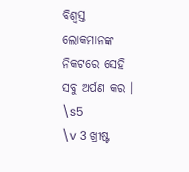ବିଶ୍ୱସ୍ତ ଲୋକମାନଙ୍କ ନିକଟରେ ସେହି ସବୁ ଅର୍ପଣ କର ।
\s5
\v 3 ଖ୍ରୀଷ୍ଟ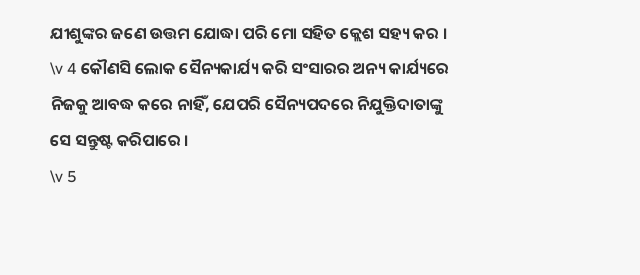ଯୀଶୁଙ୍କର ଜଣେ ଉତ୍ତମ ଯୋଦ୍ଧା ପରି ମୋ ସହିତ କ୍ଲେଶ ସହ୍ୟ କର ।
\v 4 କୌଣସି ଲୋକ ସୈନ୍ୟକାର୍ଯ୍ୟ କରି ସଂସାରର ଅନ୍ୟ କାର୍ଯ୍ୟରେ ନିଜକୁ ଆବଦ୍ଧ କରେ ନାହିଁ, ଯେପରି ସୈନ୍ୟପଦରେ ନିଯୁକ୍ତିଦାତାଙ୍କୁ ସେ ସନ୍ତୁଷ୍ଟ କରିପାରେ ।
\v 5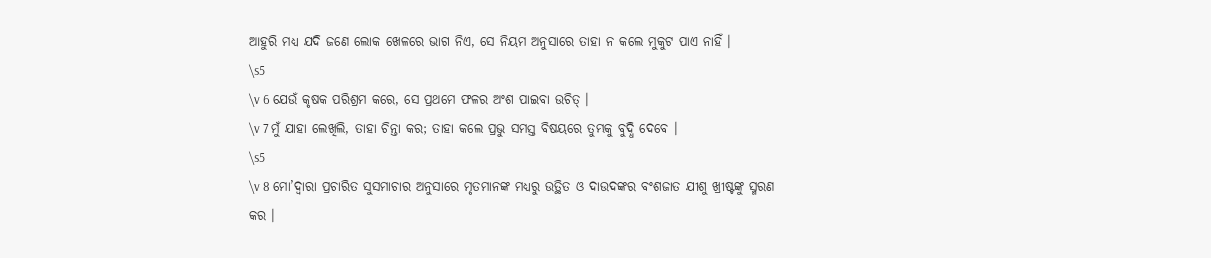ଆହୁରି ମଧ୍ୟ ଯଦି ଜଣେ ଲୋକ ଖେଳରେ ଭାଗ ନିଏ, ସେ ନିୟମ ଅନୁସାରେ ତାହା ନ କଲେ ମୁକୁଟ ପାଏ ନାହିଁ ।
\s5
\v 6 ଯେଉଁ କୃଷକ ପରିଶ୍ରମ କରେ, ସେ ପ୍ରଥମେ ଫଳର ଅଂଶ ପାଇବା ଉଚିତ୍ ।
\v 7 ମୁଁ ଯାହା ଲେଖିଲି, ତାହା ଚିନ୍ତା କର; ତାହା କଲେ ପ୍ରଭୁ ସମସ୍ତ ବିଷୟରେ ତୁମ୍ଭକୁ ବୁଦ୍ଧି ଦେବେ ।
\s5
\v 8 ମୋ’ଦ୍ୱାରା ପ୍ରଚାରିତ ସୁସମାଚାର ଅନୁସାରେ ମୃତମାନଙ୍କ ମଧ୍ୟରୁ ଉତ୍ଥିତ ଓ ଦାଉଦଙ୍କର ବଂଶଜାତ ଯୀଶୁ ଖ୍ରୀଷ୍ଟଙ୍କୁ ସ୍ମରଣ କର ।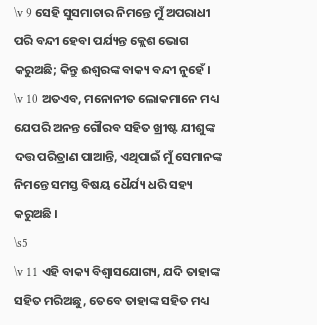\v 9 ସେହି ସୁସମାଚାର ନିମନ୍ତେ ମୁଁ ଅପରାଧୀ ପରି ବନ୍ଦୀ ହେବା ପର୍ଯ୍ୟନ୍ତ କ୍ଲେଶ ଭୋଗ କରୁଅଛି; କିନ୍ତୁ ଈଶ୍ୱରଙ୍କ ବାକ୍ୟ ବନ୍ଦୀ ନୁହେଁ ।
\v 10 ଅତଏବ, ମନୋନୀତ ଲୋକମାନେ ମଧ୍ୟ ଯେପରି ଅନନ୍ତ ଗୌରବ ସହିତ ଖ୍ରୀଷ୍ଟ ଯୀଶୁଙ୍କ ଦତ୍ତ ପରିତ୍ରାଣ ପାଆନ୍ତି, ଏଥିପାଇଁ ମୁଁ ସେମାନଙ୍କ ନିମନ୍ତେ ସମସ୍ତ ବିଷୟ ଧୈର୍ଯ୍ୟ ଧରି ସହ୍ୟ କରୁଅଛି ।
\s5
\v 11 ଏହି ବାକ୍ୟ ବିଶ୍ୱାସଯୋଗ୍ୟ, ଯଦି ତାହାଙ୍କ ସହିତ ମରିଅଛୁ, ତେବେ ତାହାଙ୍କ ସହିତ ମଧ୍ୟ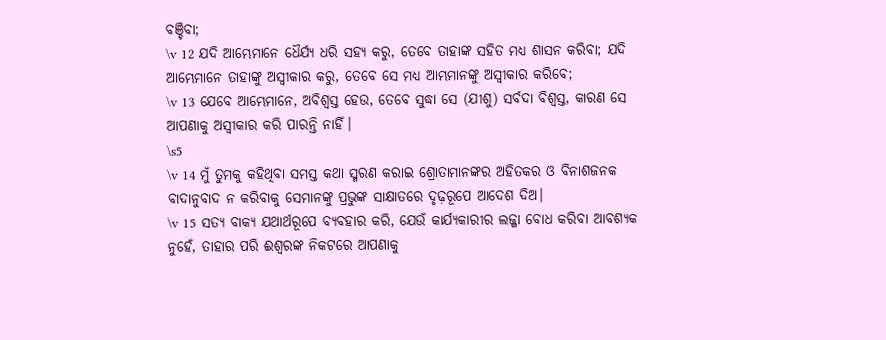ବଞ୍ଚିବା;
\v 12 ଯଦି ଆମ୍ଭେମାନେ ଧୈର୍ଯ୍ୟ ଧରି ସହ୍ୟ କରୁ, ତେବେ ତାହାଙ୍କ ସହିତ ମଧ୍ୟ ଶାସନ କରିବା; ଯଦି ଆମ୍ଭେମାନେ ତାହାଙ୍କୁ ଅସ୍ୱୀକାର କରୁ, ତେବେ ସେ ମଧ୍ୟ ଆମ୍ଭମାନଙ୍କୁ ଅସ୍ୱୀକାର କରିବେ;
\v 13 ଯେବେ ଆମ୍ଭେମାନେ, ଅବିଶ୍ୱସ୍ତ ହେଉ, ତେବେ ସୁଦ୍ଧା ସେ (ଯୀଶୁ) ସର୍ବଦା ବିଶ୍ୱସ୍ତ, କାରଣ ସେ ଆପଣାକୁ ଅସ୍ୱୀକାର କରି ପାରନ୍ତି ନାହିଁ।
\s5
\v 14 ମୁଁ ତୁମକୁ କହିଥିବା ସମସ୍ତ କଥା ସ୍ମରଣ କରାଇ ଶ୍ରୋତାମାନଙ୍କର ଅହିତକର ଓ ବିନାଶଜନକ ବାଦାନୁବାଦ ନ କରିବାକୁ ସେମାନଙ୍କୁ ପ୍ରଭୁଙ୍କ ସାକ୍ଷାତରେ ଦୃଢ଼ରୂପେ ଆଦେଶ ଦିଅ।
\v 15 ସତ୍ୟ ବାକ୍ୟ ଯଥାର୍ଥରୂପେ ବ୍ୟବହାର କରି, ଯେଉଁ କାର୍ଯ୍ୟକାରୀର ଲଜ୍ଜା ବୋଧ କରିବା ଆବଶ୍ୟକ ନୁହେଁ, ତାହାର ପରି ଈଶ୍ୱରଙ୍କ ନିକଟରେ ଆପଣାକୁ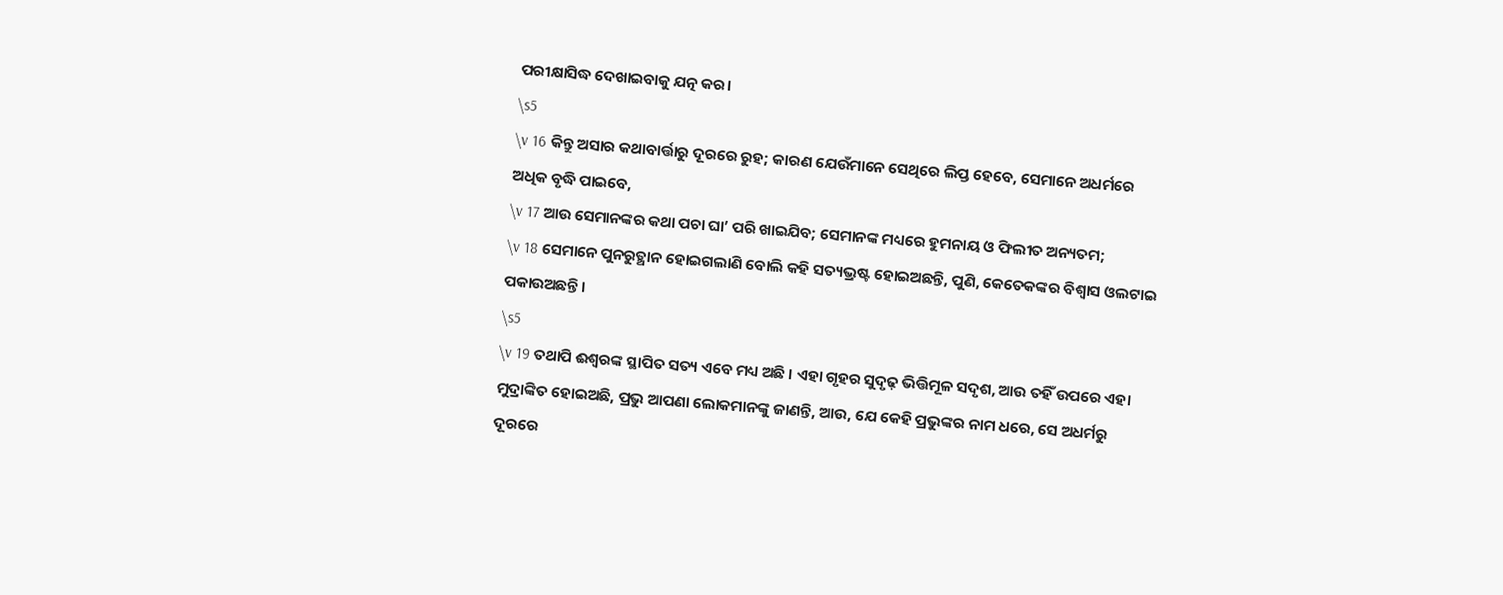ପରୀକ୍ଷାସିଦ୍ଧ ଦେଖାଇବାକୁ ଯତ୍ନ କର।
\s5
\v 16 କିନ୍ତୁ ଅସାର କଥାବାର୍ତ୍ତାରୁ ଦୂରରେ ରୁହ; କାରଣ ଯେଉଁମାନେ ସେଥିରେ ଲିପ୍ତ ହେବେ, ସେମାନେ ଅଧର୍ମରେ ଅଧିକ ବୃଦ୍ଧି ପାଇବେ,
\v 17 ଆଉ ସେମାନଙ୍କର କଥା ପଚା ଘା’ ପରି ଖାଇଯିବ; ସେମାନଙ୍କ ମଧ୍ୟରେ ହୁମନାୟ ଓ ଫିଲୀତ ଅନ୍ୟତମ;
\v 18 ସେମାନେ ପୁନରୁତ୍ଥାନ ହୋଇଗଲାଣି ବୋଲି କହି ସତ୍ୟଭ୍ରଷ୍ଟ ହୋଇଅଛନ୍ତି, ପୁଣି, କେତେକଙ୍କର ବିଶ୍ୱାସ ଓଲଟାଇ ପକାଉଅଛନ୍ତି ।
\s5
\v 19 ତଥାପି ଈଶ୍ୱରଙ୍କ ସ୍ଥାପିତ ସତ୍ୟ ଏବେ ମଧ୍ୟ ଅଛି । ଏହା ଗୃହର ସୁଦୃଢ଼ ଭିତ୍ତିମୂଳ ସଦୃଶ, ଆଉ ତହିଁ ଉପରେ ଏହା ମୁଦ୍ରାଙ୍କିତ ହୋଇଅଛି, ପ୍ରଭୁ ଆପଣା ଲୋକମାନଙ୍କୁ ଜାଣନ୍ତି, ଆଉ, ଯେ କେହି ପ୍ରଭୁଙ୍କର ନାମ ଧରେ, ସେ ଅଧର୍ମରୁ ଦୂରରେ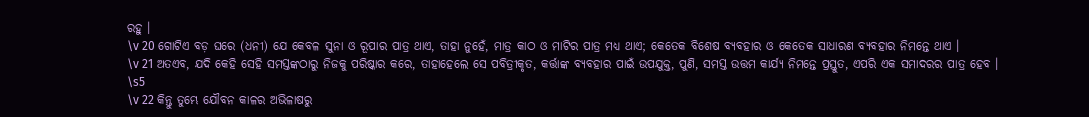ରହୁ ।
\v 20 ଗୋଟିଏ ବଡ଼ ଘରେ (ଧନୀ) ଯେ କେବଳ ସୁନା ଓ ରୂପାର ପାତ୍ର ଥାଏ, ତାହା ନୁହେଁ, ମାତ୍ର କାଠ ଓ ମାଟିର ପାତ୍ର ମଧ୍ୟ ଥାଏ; କେତେକ ବିଶେଷ ବ୍ୟବହାର ଓ କେତେକ ସାଧାରଣ ବ୍ୟବହାର ନିମନ୍ତେ ଥାଏ ।
\v 21 ଅତଏବ, ଯଦି କେହି ସେହି ସମସ୍ତଙ୍କଠାରୁ ନିଜକୁ ପରିଷ୍କାର କରେ, ତାହାହେଲେ ସେ ପବିତ୍ରୀକୃତ, କର୍ତ୍ତାଙ୍କ ବ୍ୟବହାର ପାଇଁ ଉପଯୁକ୍ତ, ପୁଣି, ସମସ୍ତ ଉତ୍ତମ କାର୍ଯ୍ୟ ନିମନ୍ତେ ପ୍ରସ୍ତୁତ, ଏପରି ଏକ ସମାଦରର ପାତ୍ର ହେବ ।
\s5
\v 22 କିନ୍ତୁ ତୁମ୍ଭେ ଯୌବନ କାଳର ଅଭିଳାଷରୁ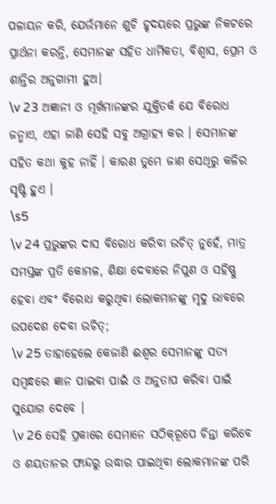ପଳାୟନ କରି, ଯେଉଁମାନେ ଶୁଚି ହୃଦୟରେ ପ୍ରଭୁଙ୍କ ନିକଟରେ ପ୍ରାର୍ଥନା କରନ୍ତି, ସେମାନଙ୍କ ସହିତ ଧାର୍ମିକତା, ବିଶ୍ୱାସ, ପ୍ରେମ ଓ ଶାନ୍ତିର ଅନୁଗାମୀ ହୁଅ।
\v 23 ଅଜ୍ଞାନୀ ଓ ମୂର୍ଖମାନଙ୍କର ଯୁକ୍ତିତର୍କ ଯେ ବିରୋଧ ଜନ୍ମାଏ, ଏହା ଜାଣି ସେହି ସବୁ ଅଗ୍ରାହ୍ୟ କର । ସେମାନଙ୍କ ସହିତ କଥା କୁହ ନାହିଁ । କାରଣ ତୁମେ ଜାଣ ସେଥିରୁ କଳିର ସୃଷ୍ଟି ହୁଏ ।
\s5
\v 24 ପ୍ରଭୁଙ୍କର ଦାସ ବିରୋଧ କରିବା ଉଚିତ୍ ନୁହେଁ, ମାତ୍ର ସମସ୍ତଙ୍କ ପ୍ରତି କୋମଳ, ଶିକ୍ଷା ଦେବାରେ ନିପୁଣ ଓ ସହିଷ୍ଣୁ ହେବା ଏବଂ ବିରୋଧ କରୁଥିବା ଲୋକମାନଙ୍କୁ ମୃଦୁ ଭାବରେ ଉପଦେଶ ଦେବା ଉଚିତ୍;
\v 25 ତାହାହେଲେ କେଜାଣି ଈଶ୍ୱର ସେମାନଙ୍କୁ ସତ୍ୟ ସମ୍ବନ୍ଧରେ ଜ୍ଞାନ ପାଇବା ପାଇଁ ଓ ଅନୁତାପ କରିବା ପାଇଁ ସୁଯୋଗ ଦେବେ ।
\v 26 ସେହି ପ୍ରକାରେ ସେମାନେ ସଠିକ୍‌‌ରୂପେ ଚିନ୍ତା କରିବେ ଓ ଶୟତାନର ଫାନ୍ଦରୁ ଉଦ୍ଧାର ପାଇଥିବା ଲୋକମାନଙ୍କ ପରି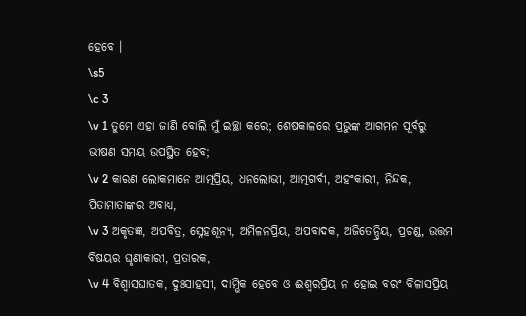ହେବେ ।
\s5
\c 3
\v 1 ତୁମେ ଏହା ଜାଣି ବୋଲି ମୁଁ ଇଚ୍ଛା କରେ; ଶେଷକାଳରେ ପ୍ରଭୁଙ୍କ ଆଗମନ ପୂର୍ବରୁ ଭୀଷଣ ସମୟ ଉପସ୍ଥିତ ହେବ;
\v 2 କାରଣ ଲୋକମାନେ ଆତ୍ମପ୍ରିୟ, ଧନଲୋଭୀ, ଆତ୍ମଗର୍ବୀ, ଅହଂକାରୀ, ନିନ୍ଦକ, ପିତାମାତାଙ୍କର ଅବାଧ୍ୟ,
\v 3 ଅକୃତଜ୍ଞ, ଅପବିତ୍ର, ସ୍ନେହଶୂନ୍ୟ, ଅମିଳନପ୍ରିୟ, ଅପବାଦକ, ଅଜିତେନ୍ଦ୍ରିୟ, ପ୍ରଚଣ୍ଡ, ଉତ୍ତମ ବିଷୟର ଘୃଣାକାରୀ, ପ୍ରତାରକ,
\v 4 ବିଶ୍ୱାସଘାତକ, ଦୁଃସାହସୀ, ଦାମ୍ଭିକ ହେବେ ଓ ଈଶ୍ୱରପ୍ରିୟ ନ ହୋଇ ବରଂ ବିଳାସପ୍ରିୟ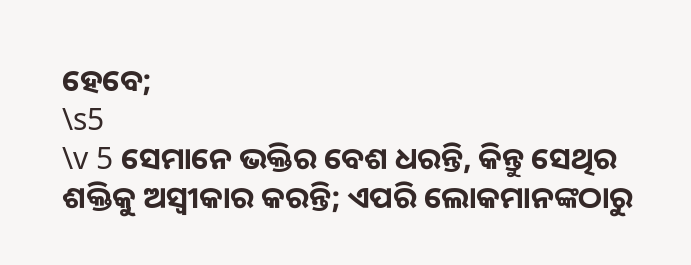ହେବେ;
\s5
\v 5 ସେମାନେ ଭକ୍ତିର ବେଶ ଧରନ୍ତି, କିନ୍ତୁ ସେଥିର ଶକ୍ତିକୁ ଅସ୍ୱୀକାର କରନ୍ତି; ଏପରି ଲୋକମାନଙ୍କଠାରୁ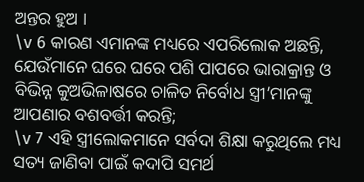ଅନ୍ତର ହୁଅ ।
\v 6 କାରଣ ଏମାନଙ୍କ ମଧ୍ୟରେ ଏପରିଲୋକ ଅଛନ୍ତି, ଯେଉଁମାନେ ଘରେ ଘରେ ପଶି ପାପରେ ଭାରାକ୍ରାନ୍ତ ଓ ବିଭିନ୍ନ କୁଅଭିଳାଷରେ ଚାଳିତ ନିର୍ବୋଧ ସ୍ତ୍ରୀ’ମାନଙ୍କୁ ଆପଣାର ବଶବର୍ତ୍ତୀ କରନ୍ତି;
\v 7 ଏହି ସ୍ତ୍ରୀଲୋକମାନେ ସର୍ବଦା ଶିକ୍ଷା କରୁଥିଲେ ମଧ୍ୟ ସତ୍ୟ ଜାଣିବା ପାଇଁ କଦାପି ସମର୍ଥ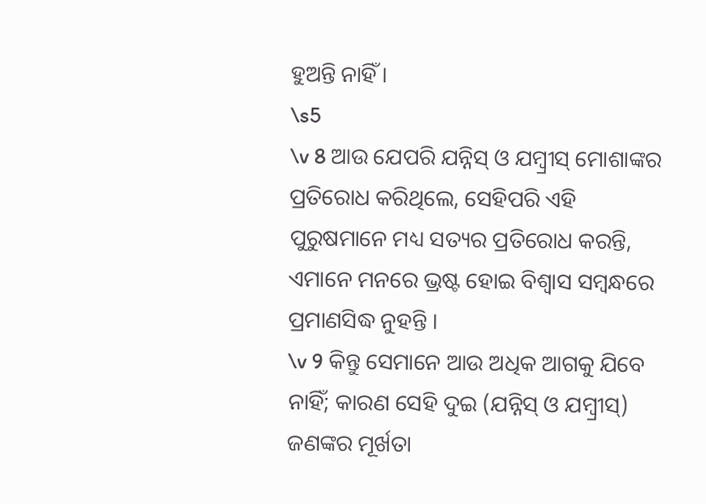ହୁଅନ୍ତି ନାହିଁ ।
\s5
\v 8 ଆଉ ଯେପରି ଯନ୍ନିସ୍ ଓ ଯମ୍ବ୍ରୀସ୍ ମୋଶାଙ୍କର ପ୍ରତିରୋଧ କରିଥିଲେ, ସେହିପରି ଏହି ପୁରୁଷମାନେ ମଧ୍ୟ ସତ୍ୟର ପ୍ରତିରୋଧ କରନ୍ତି, ଏମାନେ ମନରେ ଭ୍ରଷ୍ଟ ହୋଇ ବିଶ୍ୱାସ ସମ୍ବନ୍ଧରେ ପ୍ରମାଣସିଦ୍ଧ ନୁହନ୍ତି ।
\v 9 କିନ୍ତୁ ସେମାନେ ଆଉ ଅଧିକ ଆଗକୁ ଯିବେ ନାହିଁ; କାରଣ ସେହି ଦୁଇ (ଯନ୍ନିସ୍ ଓ ଯମ୍ବ୍ରୀସ୍) ଜଣଙ୍କର ମୂର୍ଖତା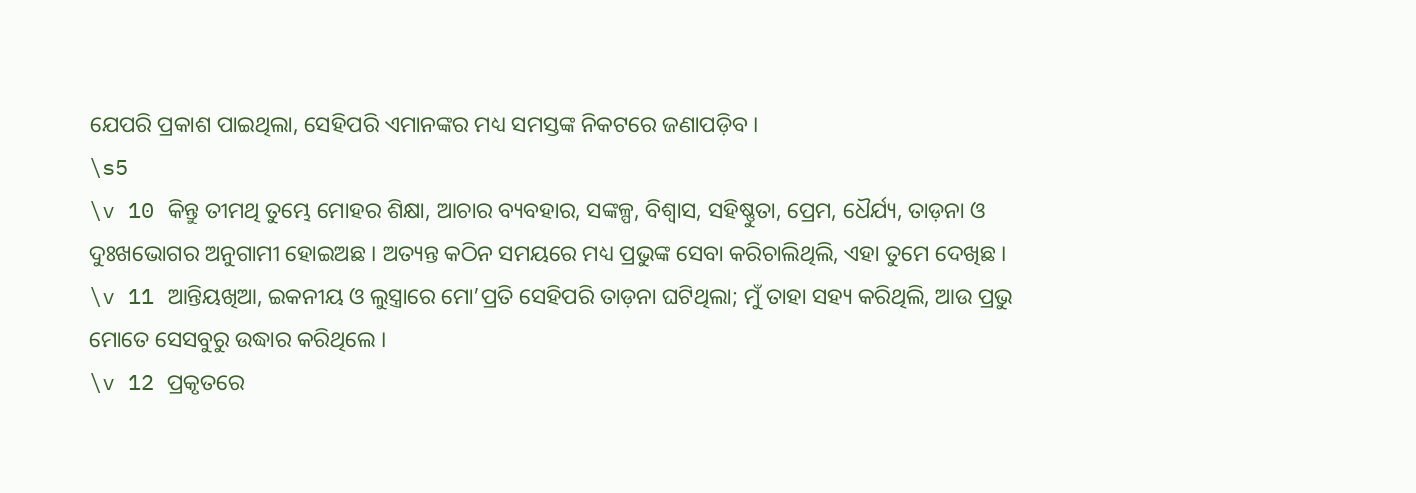ଯେପରି ପ୍ରକାଶ ପାଇଥିଲା, ସେହିପରି ଏମାନଙ୍କର ମଧ୍ୟ ସମସ୍ତଙ୍କ ନିକଟରେ ଜଣାପଡ଼ିବ ।
\s5
\v 10 କିନ୍ତୁ ତୀମଥି ତୁମ୍ଭେ ମୋହର ଶିକ୍ଷା, ଆଚାର ବ୍ୟବହାର, ସଙ୍କଳ୍ପ, ବିଶ୍ୱାସ, ସହିଷ୍ଣୁତା, ପ୍ରେମ, ଧୈର୍ଯ୍ୟ, ତାଡ଼ନା ଓ ଦୁଃଖଭୋଗର ଅନୁଗାମୀ ହୋଇଅଛ । ଅତ୍ୟନ୍ତ କଠିନ ସମୟରେ ମଧ୍ୟ ପ୍ରଭୁଙ୍କ ସେବା କରିଚାଲିଥିଲି, ଏହା ତୁମେ ଦେଖିଛ ।
\v 11 ଆନ୍ତିୟଖିଆ, ଇକନୀୟ ଓ ଲୁସ୍ତ୍ରାରେ ମୋ’ପ୍ରତି ସେହିପରି ତାଡ଼ନା ଘଟିଥିଲା; ମୁଁ ତାହା ସହ୍ୟ କରିଥିଲି, ଆଉ ପ୍ରଭୁ ମୋତେ ସେସବୁରୁ ଉଦ୍ଧାର କରିଥିଲେ ।
\v 12 ପ୍ରକୃତରେ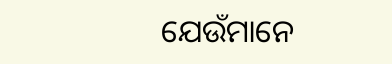ଯେଉଁମାନେ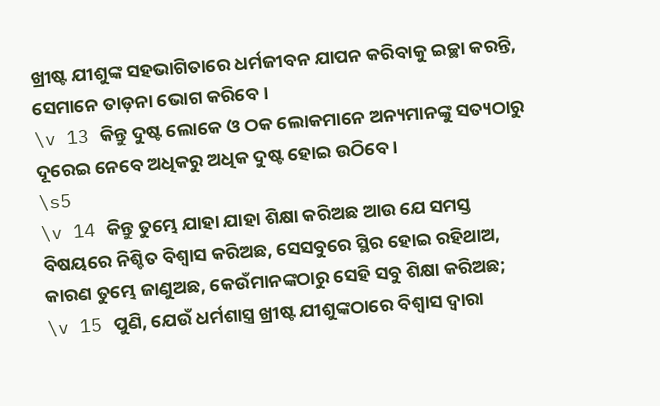ଖ୍ରୀଷ୍ଟ ଯୀଶୁଙ୍କ ସହଭାଗିତାରେ ଧର୍ମଜୀବନ ଯାପନ କରିବାକୁ ଇଚ୍ଛା କରନ୍ତି, ସେମାନେ ତାଡ଼ନା ଭୋଗ କରିବେ ।
\v 13 କିନ୍ତୁ ଦୁଷ୍ଟ ଲୋକେ ଓ ଠକ ଲୋକମାନେ ଅନ୍ୟମାନଙ୍କୁ ସତ୍ୟଠାରୁ ଦୂରେଇ ନେବେ ଅଧିକରୁ ଅଧିକ ଦୁଷ୍ଟ ହୋଇ ଉଠିବେ ।
\s5
\v 14 କିନ୍ତୁ ତୁମ୍ଭେ ଯାହା ଯାହା ଶିକ୍ଷା କରିଅଛ ଆଉ ଯେ ସମସ୍ତ ବିଷୟରେ ନିଶ୍ଚିତ ବିଶ୍ୱାସ କରିଅଛ, ସେସବୁରେ ସ୍ଥିର ହୋଇ ରହିଥାଅ, କାରଣ ତୁମ୍ଭେ ଜାଣୁଅଛ, କେଉଁମାନଙ୍କଠାରୁ ସେହି ସବୁ ଶିକ୍ଷା କରିଅଛ;
\v 15 ପୁଣି, ଯେଉଁ ଧର୍ମଶାସ୍ତ୍ର ଖ୍ରୀଷ୍ଟ ଯୀଶୁଙ୍କଠାରେ ବିଶ୍ୱାସ ଦ୍ୱାରା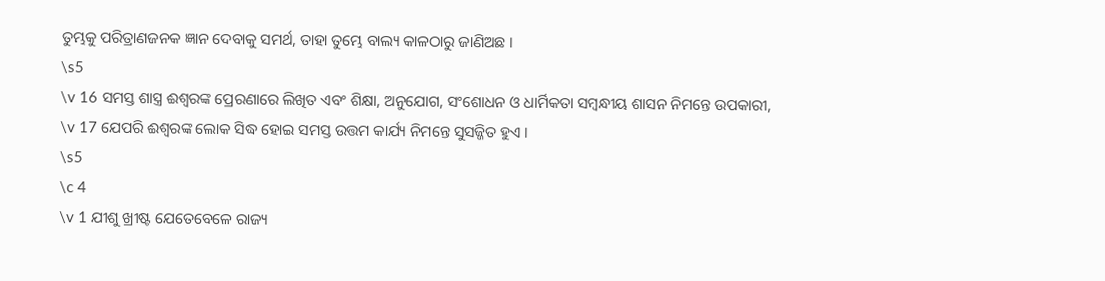ତୁମ୍ଭକୁ ପରିତ୍ରାଣଜନକ ଜ୍ଞାନ ଦେବାକୁ ସମର୍ଥ, ତାହା ତୁମ୍ଭେ ବାଲ୍ୟ କାଳଠାରୁ ଜାଣିଅଛ ।
\s5
\v 16 ସମସ୍ତ ଶାସ୍ତ୍ର ଈଶ୍ୱରଙ୍କ ପ୍ରେରଣାରେ ଲିଖିତ ଏବଂ ଶିକ୍ଷା, ଅନୁଯୋଗ, ସଂଶୋଧନ ଓ ଧାର୍ମିକତା ସମ୍ବନ୍ଧୀୟ ଶାସନ ନିମନ୍ତେ ଉପକାରୀ,
\v 17 ଯେପରି ଈଶ୍ୱରଙ୍କ ଲୋକ ସିଦ୍ଧ ହୋଇ ସମସ୍ତ ଉତ୍ତମ କାର୍ଯ୍ୟ ନିମନ୍ତେ ସୁସଜ୍ଜିତ ହୁଏ ।
\s5
\c 4
\v 1 ଯୀଶୁ ଖ୍ରୀଷ୍ଟ ଯେତେବେଳେ ରାଜ୍ୟ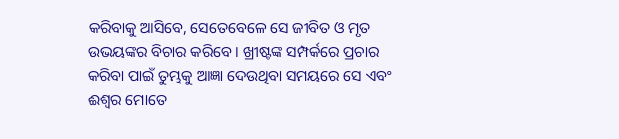କରିବାକୁ ଆସିବେ, ସେତେବେଳେ ସେ ଜୀବିତ ଓ ମୃତ ଉଭୟଙ୍କର ବିଚାର କରିବେ । ଖ୍ରୀଷ୍ଟଙ୍କ ସମ୍ପର୍କରେ ପ୍ରଚାର କରିବା ପାଇଁ ତୁମ୍ଭକୁ ଆଜ୍ଞା ଦେଉଥିବା ସମୟରେ ସେ ଏବଂ ଈଶ୍ୱର ମୋତେ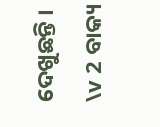ଦେଖୁଛନ୍ତି ।
\v 2 ବାକ୍ୟ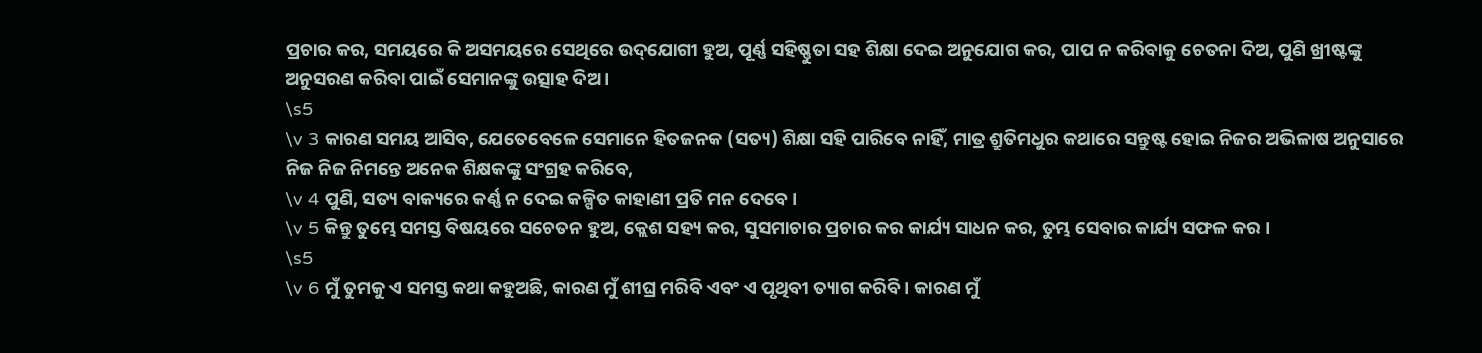ପ୍ରଚାର କର, ସମୟରେ କି ଅସମୟରେ ସେଥିରେ ଉଦ୍‌ଯୋଗୀ ହୁଅ, ପୂର୍ଣ୍ଣ ସହିଷ୍ଣୁତା ସହ ଶିକ୍ଷା ଦେଇ ଅନୁଯୋଗ କର, ପାପ ନ କରିବାକୁ ଚେତନା ଦିଅ, ପୁଣି ଖ୍ରୀଷ୍ଟଙ୍କୁ ଅନୁସରଣ କରିବା ପାଇଁ ସେମାନଙ୍କୁ ଉତ୍ସାହ ଦିଅ ।
\s5
\v 3 କାରଣ ସମୟ ଆସିବ, ଯେତେବେଳେ ସେମାନେ ହିତଜନକ (ସତ୍ୟ) ଶିକ୍ଷା ସହି ପାରିବେ ନାହିଁ, ମାତ୍ର ଶ୍ରୁତିମଧୁର କଥାରେ ସନ୍ତୁଷ୍ଟ ହୋଇ ନିଜର ଅଭିଳାଷ ଅନୁସାରେ ନିଜ ନିଜ ନିମନ୍ତେ ଅନେକ ଶିକ୍ଷକଙ୍କୁ ସଂଗ୍ରହ କରିବେ,
\v 4 ପୁଣି, ସତ୍ୟ ବାକ୍ୟରେ କର୍ଣ୍ଣ ନ ଦେଇ କଳ୍ପିତ କାହାଣୀ ପ୍ରତି ମନ ଦେବେ ।
\v 5 କିନ୍ତୁ ତୁମ୍ଭେ ସମସ୍ତ ବିଷୟରେ ସଚେତନ ହୁଅ, କ୍ଲେଶ ସହ୍ୟ କର, ସୁସମାଚାର ପ୍ରଚାର କର କାର୍ଯ୍ୟ ସାଧନ କର, ତୁମ୍ଭ ସେବାର କାର୍ଯ୍ୟ ସଫଳ କର ।
\s5
\v 6 ମୁଁ ତୁମକୁ ଏ ସମସ୍ତ କଥା କହୁଅଛି, କାରଣ ମୁଁ ଶୀଘ୍ର ମରିବି ଏବଂ ଏ ପୃଥିବୀ ତ୍ୟାଗ କରିବି । କାରଣ ମୁଁ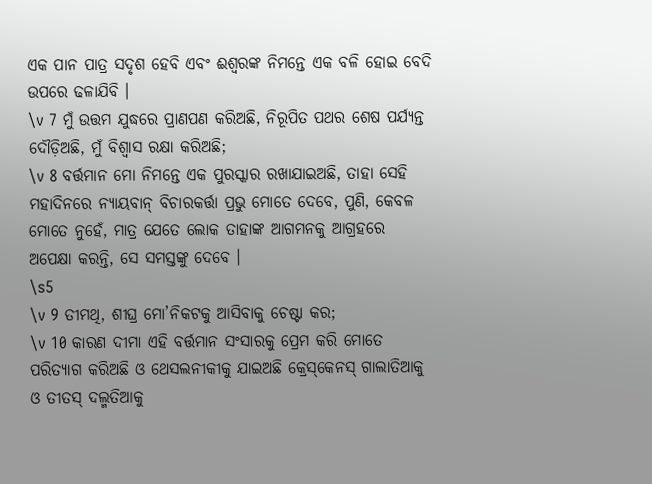ଏକ ପାନ ପାତ୍ର ସଦୃଶ ହେବି ଏବଂ ଈଶ୍ୱରଙ୍କ ନିମନ୍ତେ ଏକ ବଳି ହୋଇ ବେଦି ଉପରେ ଢଳାଯିବି ।
\v 7 ମୁଁ ଉତ୍ତମ ଯୁଦ୍ଧରେ ପ୍ରାଣପଣ କରିଅଛି, ନିରୂପିତ ପଥର ଶେଷ ପର୍ଯ୍ୟନ୍ତ ଦୌଡ଼ିଅଛି, ମୁଁ ବିଶ୍ୱାସ ରକ୍ଷା କରିଅଛି;
\v 8 ବର୍ତ୍ତମାନ ମୋ ନିମନ୍ତେ ଏକ ପୁରସ୍କାର ରଖାଯାଇଅଛି, ତାହା ସେହି ମହାଦିନରେ ନ୍ୟାୟବାନ୍ ବିଚାରକର୍ତ୍ତା ପ୍ରଭୁ ମୋତେ ଦେବେ, ପୁଣି, କେବଳ ମୋତେ ନୁହେଁ, ମାତ୍ର ଯେତେ ଲୋକ ତାହାଙ୍କ ଆଗମନକୁ ଆଗ୍ରହରେ ଅପେକ୍ଷା କରନ୍ତି, ସେ ସମସ୍ତଙ୍କୁ ଦେବେ ।
\s5
\v 9 ତୀମଥି, ଶୀଘ୍ର ମୋ’ନିକଟକୁ ଆସିବାକୁ ଚେଷ୍ଟା କର;
\v 10 କାରଣ ଦୀମା ଏହି ବର୍ତ୍ତମାନ ସଂସାରକୁ ପ୍ରେମ କରି ମୋତେ ପରିତ୍ୟାଗ କରିଅଛି ଓ ଥେସଲନୀକୀକୁ ଯାଇଅଛି କ୍ରେସ୍‌କେନସ୍ ଗାଲାତିଆକୁ ଓ ତୀତସ୍ ଦଲ୍ମତିଆକୁ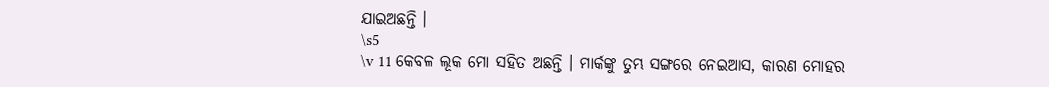ଯାଇଅଛନ୍ତି ।
\s5
\v 11 କେବଳ ଲୂକ ମୋ ସହିତ ଅଛନ୍ତି । ମାର୍କଙ୍କୁ ତୁମ୍ଭ ସଙ୍ଗରେ ନେଇଆସ, କାରଣ ମୋହର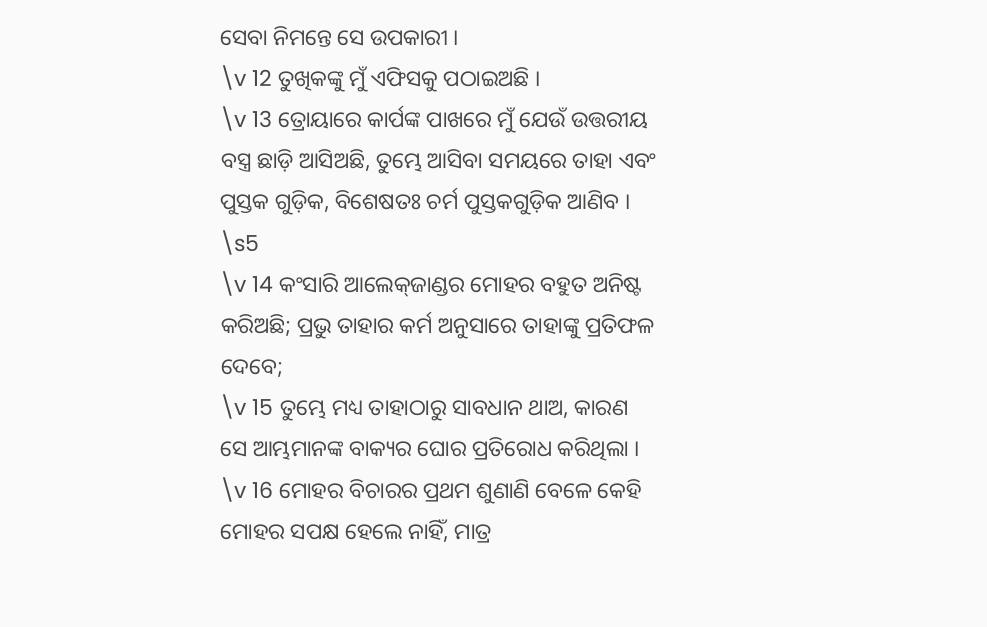ସେବା ନିମନ୍ତେ ସେ ଉପକାରୀ ।
\v 12 ତୁଖିକଙ୍କୁ ମୁଁ ଏଫିସକୁ ପଠାଇଅଛି ।
\v 13 ତ୍ରୋୟାରେ କାର୍ପଙ୍କ ପାଖରେ ମୁଁ ଯେଉଁ ଉତ୍ତରୀୟ ବସ୍ତ୍ର ଛାଡ଼ି ଆସିଅଛି, ତୁମ୍ଭେ ଆସିବା ସମୟରେ ତାହା ଏବଂ ପୁସ୍ତକ ଗୁଡ଼ିକ, ବିଶେଷତଃ ଚର୍ମ ପୁସ୍ତକଗୁଡ଼ିକ ଆଣିବ ।
\s5
\v 14 କଂସାରି ଆଲେକ୍‌ଜାଣ୍ଡର ମୋହର ବହୁତ ଅନିଷ୍ଟ କରିଅଛି; ପ୍ରଭୁ ତାହାର କର୍ମ ଅନୁସାରେ ତାହାଙ୍କୁ ପ୍ରତିଫଳ ଦେବେ;
\v 15 ତୁମ୍ଭେ ମଧ୍ୟ ତାହାଠାରୁ ସାବଧାନ ଥାଅ, କାରଣ ସେ ଆମ୍ଭମାନଙ୍କ ବାକ୍ୟର ଘୋର ପ୍ରତିରୋଧ କରିଥିଲା ।
\v 16 ମୋହର ବିଚାରର ପ୍ରଥମ ଶୁଣାଣି ବେଳେ କେହି ମୋହର ସପକ୍ଷ ହେଲେ ନାହିଁ, ମାତ୍ର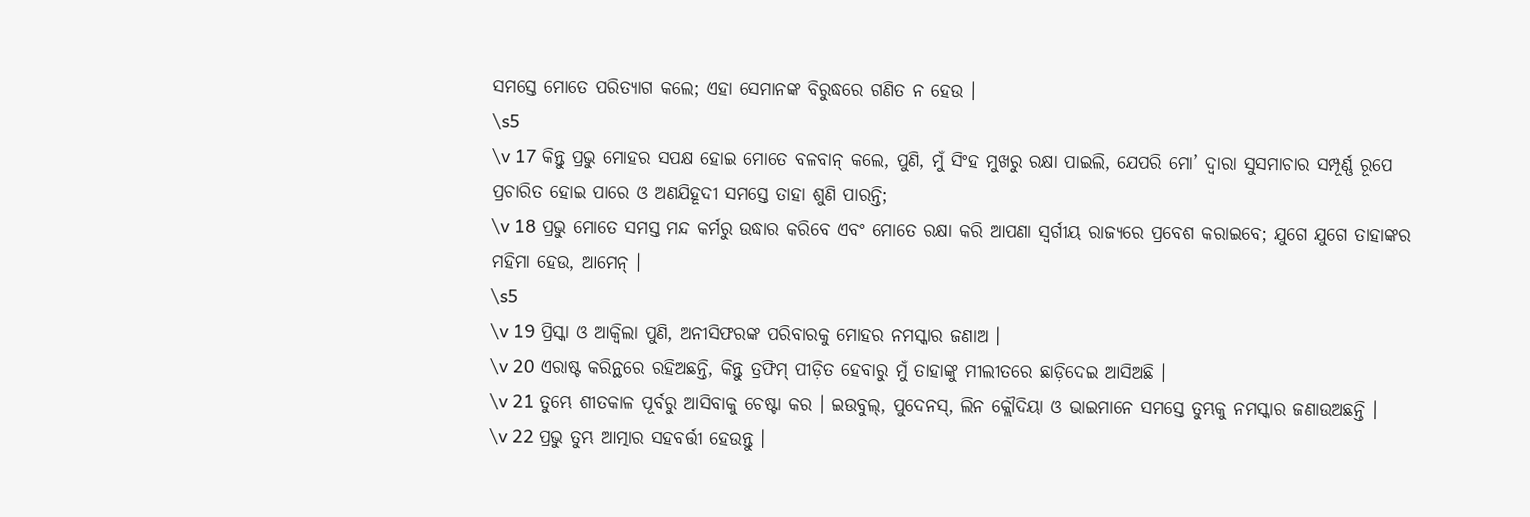ସମସ୍ତେ ମୋତେ ପରିତ୍ୟାଗ କଲେ; ଏହା ସେମାନଙ୍କ ବିରୁଦ୍ଧରେ ଗଣିତ ନ ହେଉ ।
\s5
\v 17 କିନ୍ତୁ ପ୍ରଭୁ ମୋହର ସପକ୍ଷ ହୋଇ ମୋତେ ବଳବାନ୍ କଲେ, ପୁଣି, ମୁଁ ସିଂହ ମୁଖରୁ ରକ୍ଷା ପାଇଲି, ଯେପରି ମୋ’ ଦ୍ୱାରା ସୁସମାଚାର ସମ୍ପୂର୍ଣ୍ଣ ରୂପେ ପ୍ରଚାରିତ ହୋଇ ପାରେ ଓ ଅଣଯିହୂଦୀ ସମସ୍ତେ ତାହା ଶୁଣି ପାରନ୍ତି;
\v 18 ପ୍ରଭୁ ମୋତେ ସମସ୍ତ ମନ୍ଦ କର୍ମରୁ ଉଦ୍ଧାର କରିବେ ଏବଂ ମୋତେ ରକ୍ଷା କରି ଆପଣା ସ୍ୱର୍ଗୀୟ ରାଜ୍ୟରେ ପ୍ରବେଶ କରାଇବେ; ଯୁଗେ ଯୁଗେ ତାହାଙ୍କର ମହିମା ହେଉ, ଆମେନ୍ ।
\s5
\v 19 ପ୍ରିସ୍କା ଓ ଆକ୍ୱିଲା ପୁଣି, ଅନୀସିଫରଙ୍କ ପରିବାରକୁ ମୋହର ନମସ୍କାର ଜଣାଅ ।
\v 20 ଏରାଷ୍ଟ କରିନ୍ଥରେ ରହିଅଛନ୍ତି, କିନ୍ତୁ ତ୍ରଫିମ୍ ପୀଡ଼ିତ ହେବାରୁ ମୁଁ ତାହାଙ୍କୁ ମୀଲୀତରେ ଛାଡ଼ିଦେଇ ଆସିଅଛି ।
\v 21 ତୁମ୍ଭେ ଶୀତକାଳ ପୂର୍ବରୁ ଆସିବାକୁ ଚେଷ୍ଟା କର । ଇଉବୁଲ୍, ପୁଦେନସ୍, ଲିନ କ୍ଲୌଦିୟା ଓ ଭାଇମାନେ ସମସ୍ତେ ତୁମ୍ଭକୁ ନମସ୍କାର ଜଣାଉଅଛନ୍ତି ।
\v 22 ପ୍ରଭୁ ତୁମ୍ଭ ଆତ୍ମାର ସହବର୍ତ୍ତୀ ହେଉନ୍ତୁ ।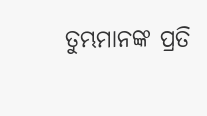ତୁମ୍ଭମାନଙ୍କ ପ୍ରତି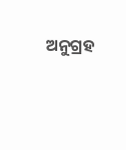ଅନୁଗ୍ରହ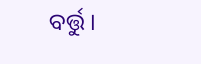ବର୍ତ୍ତୁ ।